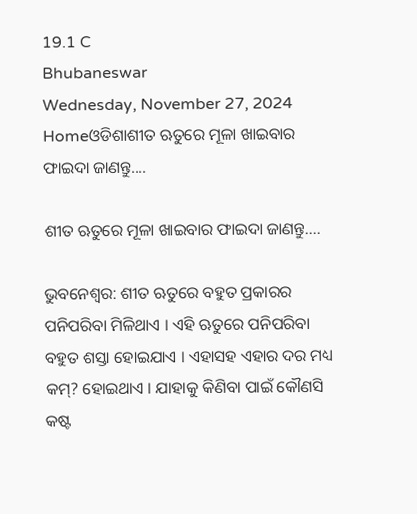19.1 C
Bhubaneswar
Wednesday, November 27, 2024
Homeଓଡିଶାଶୀତ ଋତୁରେ ମୂଳା ଖାଇବାର ଫାଇଦା ଜାଣନ୍ତୁ....

ଶୀତ ଋତୁରେ ମୂଳା ଖାଇବାର ଫାଇଦା ଜାଣନ୍ତୁ….

ଭୁବନେଶ୍ୱର: ଶୀତ ଋତୁରେ ବହୁତ ପ୍ରକାରର ପନିପରିବା ମିଳିଥାଏ । ଏହି ଋତୁରେ ପନିପରିବା ବହୁତ ଶସ୍ତା ହୋଇଯାଏ । ଏହାସହ ଏହାର ଦର ମଧ୍ୟ କମ୍‌? ହୋଇଥାଏ । ଯାହାକୁ କିଣିବା ପାଇଁ କୌଣସି କଷ୍ଟ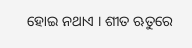ହୋଇ ନଥାଏ । ଶୀତ ଋତୁରେ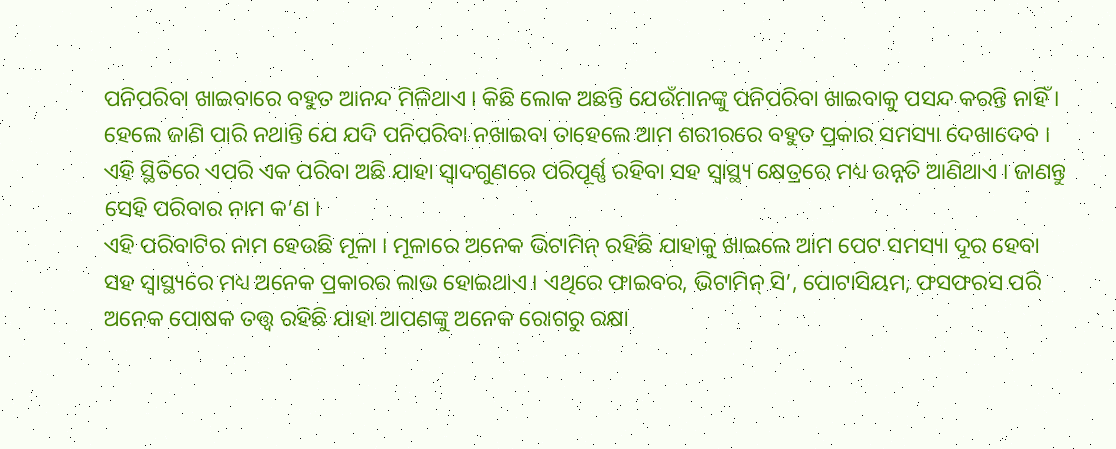ପନିପରିବା ଖାଇବାରେ ବହୁତ ଆନନ୍ଦ ମିଳିଥାଏ । କିଛି ଲୋକ ଅଛନ୍ତି ଯେଉଁମାନଙ୍କୁ ପନିପରିବା ଖାଇବାକୁ ପସନ୍ଦ କରନ୍ତି ନାହିଁ । ହେଲେ ଜାଣି ପାରି ନଥାନ୍ତି ଯେ ଯଦି ପନିପରିବା ନଖାଇବା ତାହେଲେ ଆମ ଶରୀରରେ ବହୁତ ପ୍ରକାର ସମସ୍ୟା ଦେଖାଦେବ । ଏହି ସ୍ଥିତିରେ ଏପରି ଏକ ପରିବା ଅଛି ଯାହା ସ୍ୱାଦଗୁଣରେ ପରିପୂର୍ଣ୍ଣ ରହିବା ସହ ସ୍ୱାସ୍ଥ୍ୟ କ୍ଷେତ୍ରରେ ମଧ୍ୟ ଉନ୍ନତି ଆଣିଥାଏ । ଜାଣନ୍ତୁ ସେହି ପରିବାର ନାମ କ’ଣ ।
ଏହି ପରିବାଟିର ନାମ ହେଉଛି ମୂଳା । ମୂଳାରେ ଅନେକ ଭିଟାମିନ୍ ରହିଛି ଯାହାକୁ ଖାଇଲେ ଆମ ପେଟ ସମସ୍ୟା ଦୂର ହେବା ସହ ସ୍ୱାସ୍ଥ୍ୟରେ ମଧ୍ୟ ଅନେକ ପ୍ରକାରର ଲାଭ ହୋଇଥାଏ । ଏଥିରେ ଫାଇବର, ଭିଟାମିନ୍ ସି’, ପୋଟାସିୟମ, ଫସଫରସ ପରି ଅନେକ ପୋଷକ ତତ୍ତ୍ୱ ରହିଛି ଯାହା ଆପଣଙ୍କୁ ଅନେକ ରୋଗରୁ ରକ୍ଷା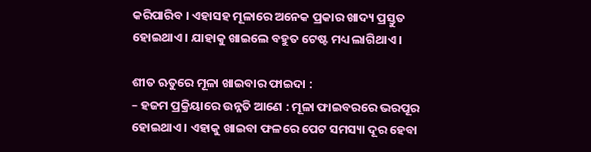କରିପାରିବ । ଏହାସହ ମୂଳାରେ ଅନେକ ପ୍ରକାର ଖାଦ୍ୟ ପ୍ରସ୍ତୁତ ହୋଇଥାଏ । ଯାହାକୁ ଖାଇଲେ ବହୁତ ଟେଷ୍ଟ ମଧ୍ୟ ଲାଗିଥାଏ ।

ଶୀତ ଋତୁରେ ମୂଳା ଖାଇବାର ଫାଇଦା :
– ହଜମ ପ୍ରକ୍ରିୟାରେ ଉନ୍ନତି ଆଣେ : ମୂଳା ଫାଇବରରେ ଭରପୂର ହୋଇଥାଏ । ଏହାକୁ ଖାଇବା ଫଳରେ ପେଟ ସମସ୍ୟା ଦୂର ହେବା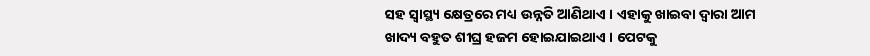ସହ ସ୍ୱାସ୍ଥ୍ୟ କ୍ଷେତ୍ରରେ ମଧ୍ୟ ଉନ୍ନତି ଆଣିଥାଏ । ଏହାକୁ ଖାଇବା ଦ୍ୱାରା ଆମ ଖାଦ୍ୟ ବହୁତ ଶୀଘ୍ର ହଜମ ହୋଇଯାଇଥାଏ । ପେଟକୁ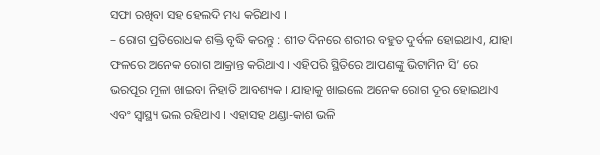ସଫା ରଖିବା ସହ ହେଲଦି ମଧ୍ୟ କରିଥାଏ ।
– ରୋଗ ପ୍ରତିରୋଧକ ଶକ୍ତି ବୃଦ୍ଧି କରନ୍ତୁ : ଶୀତ ଦିନରେ ଶରୀର ବହୁତ ଦୁର୍ବଳ ହୋଇଥାଏ, ଯାହା ଫଳରେ ଅନେକ ରୋଗ ଆକ୍ରାନ୍ତ କରିଥାଏ । ଏହିପରି ସ୍ଥିତିରେ ଆପଣଙ୍କୁ ଭିଟାମିନ ସି’ ରେ ଭରପୂର ମୂଳା ଖାଇବା ନିହାତି ଆବଶ୍ୟକ । ଯାହାକୁ ଖାଇଲେ ଅନେକ ରୋଗ ଦୂର ହୋଇଥାଏ ଏବଂ ସ୍ୱାସ୍ଥ୍ୟ ଭଲ ରହିଥାଏ । ଏହାସହ ଥଣ୍ଡା-କାଶ ଭଳି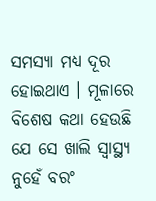ସମସ୍ୟା ମଧ୍ୟ ଦୂର ହୋଇଥାଏ । ମୂଳାରେ ବିଶେଷ କଥା ହେଉଛି ଯେ ସେ ଖାଲି ସ୍ୱାସ୍ଥ୍ୟ ନୁହେଁ ବରଂ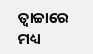ତ୍ୱାଚ୍ଚାରେ ମଧ୍ୟ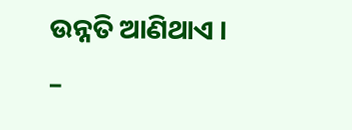ଉନ୍ନତି ଆଣିଥାଏ ।
–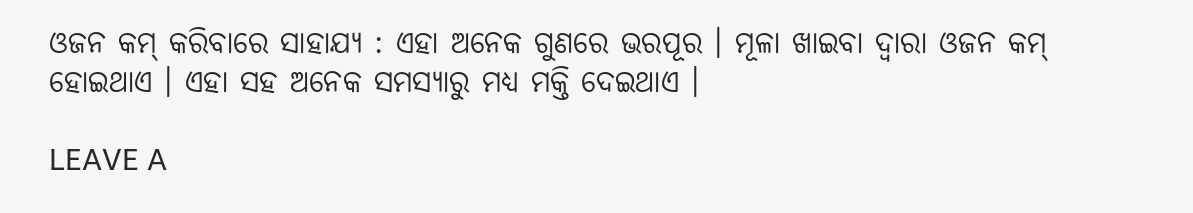ଓଜନ କମ୍ କରିବାରେ ସାହାଯ୍ୟ : ଏହା ଅନେକ ଗୁଣରେ ଭରପୂର । ମୂଳା ଖାଇବା ଦ୍ୱାରା ଓଜନ କମ୍ ହୋଇଥାଏ । ଏହା ସହ ଅନେକ ସମସ୍ୟାରୁ ମଧ୍ୟ ମକ୍ତି ଦେଇଥାଏ ।

LEAVE A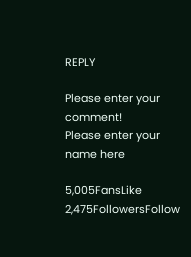REPLY

Please enter your comment!
Please enter your name here

5,005FansLike
2,475FollowersFollow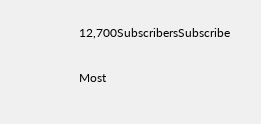12,700SubscribersSubscribe

Most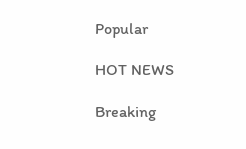Popular

HOT NEWS

Breaking